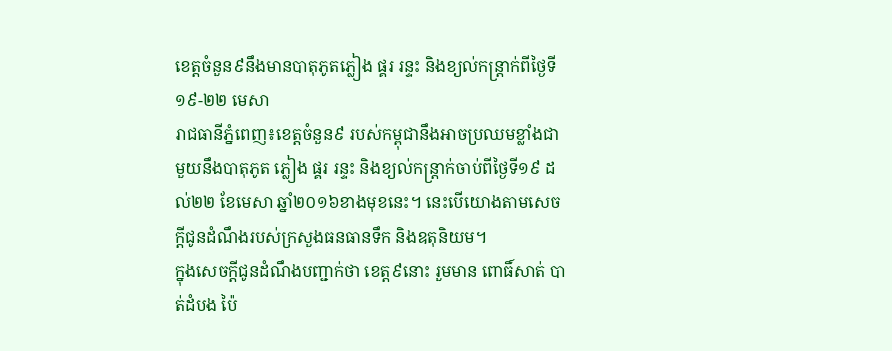ខេត្តចំនួន៩នឹងមានបាតុភូតភ្លៀង ផ្គរ រន្ទះ និងខ្យល់កន្ត្រាក់ពីថ្ងៃទី១៩-២២ មេសា
រាជធានីភ្នំពេញ៖ខេត្តចំនួន៩ របស់កម្ពុជានឹងអាចប្រឈមខ្លាំងជាមួយនឹងបាតុភូត ភ្លៀង ផ្គរ រន្ទះ និងខ្យល់កន្ត្រាក់ចាប់ពីថ្ងៃទី១៩ ដល់២២ ខែមេសា ឆ្នាំ២០១៦ខាងមុខនេះ។ នេះបើយោងតាមសេចក្តីជូនដំណឹងរបស់ក្រសួងធនធានទឹក និងឧតុនិយម។
ក្នុងសេចក្តីជូនដំណឹងបញ្ជាក់ថា ខេត្ត៩នោះ រួមមាន ពោធិ៍សាត់ បាត់ដំបង ប៉ៃ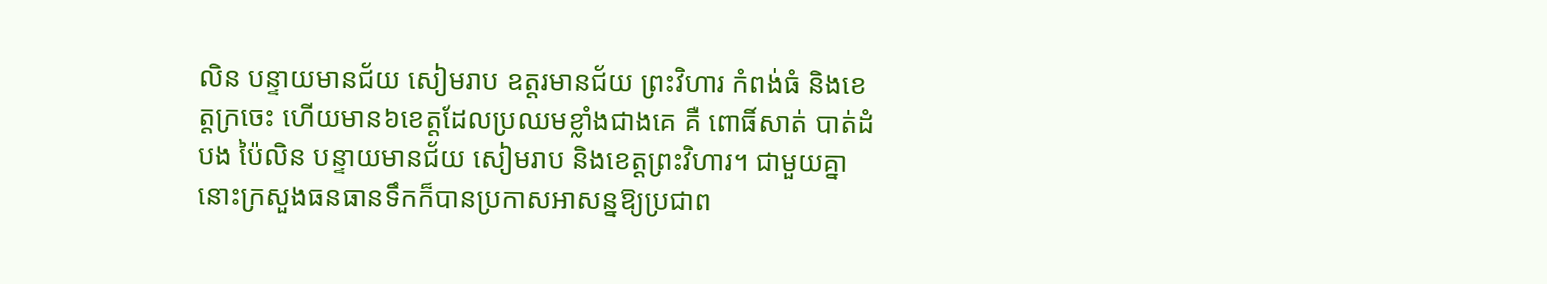លិន បន្ទាយមានជ័យ សៀមរាប ឧត្តរមានជ័យ ព្រះវិហារ កំពង់ធំ និងខេត្តក្រចេះ ហើយមាន៦ខេត្តដែលប្រឈមខ្លាំងជាងគេ គឺ ពោធិ៍សាត់ បាត់ដំបង ប៉ៃលិន បន្ទាយមានជ័យ សៀមរាប និងខេត្តព្រះវិហារ។ ជាមួយគ្នានោះក្រសួងធនធានទឹកក៏បានប្រកាសអាសន្នឱ្យប្រជាព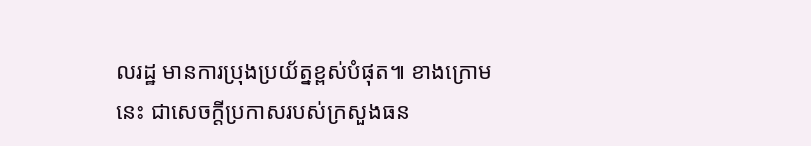លរដ្ឋ មានការប្រុងប្រយ័ត្នខ្ពស់បំផុត៕ ខាងក្រោមនេះ ជាសេចក្តីប្រកាសរបស់ក្រសួងធន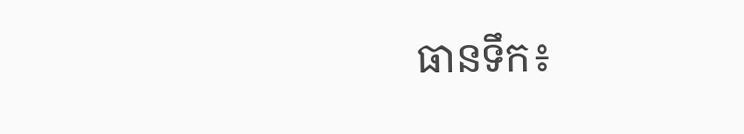ធានទឹក៖